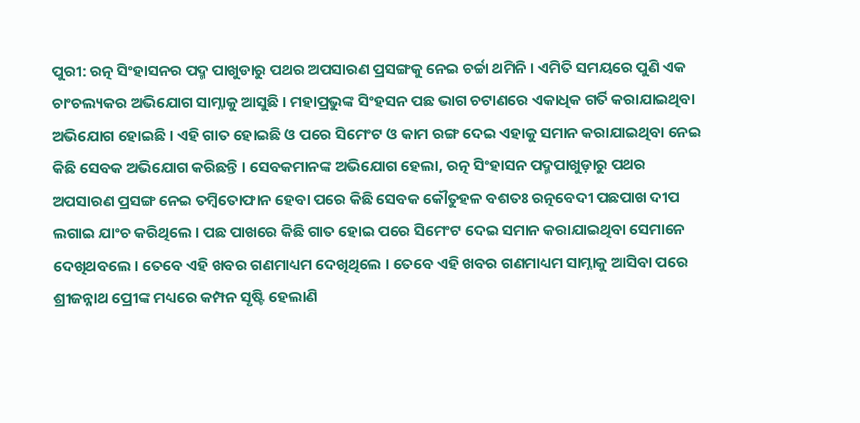ପୁରୀ: ରତ୍ନ ସିଂହାସନର ପଦ୍ମ ପାଖୁଡାରୁ ପଥର ଅପସାରଣ ପ୍ରସଙ୍ଗକୁ ନେଇ ଚର୍ଚ୍ଚା ଥମିନି । ଏମିତି ସମୟରେ ପୁଣି ଏକ ଚାଂଚଲ୍ୟକର ଅଭିଯୋଗ ସାମ୍ନାକୁ ଆସୁଛି । ମହାପ୍ରଭୁଙ୍କ ସିଂହସନ ପଛ ଭାଗ ଚଟାଣରେ ଏକାଧିକ ଗର୍ତି କରାଯାଇଥିବା ଅଭିଯୋଗ ହୋଇଛି । ଏହି ଗାତ ହୋଇଛି ଓ ପରେ ସିମେଂଟ ଓ କାମ ରଙ୍ଗ ଦେଇ ଏହାକୁ ସମାନ କରାଯାଇଥିବା ନେଇ କିଛି ସେବକ ଅଭିଯୋଗ କରିଛନ୍ତି । ସେବକମାନଙ୍କ ଅଭିଯୋଗ ହେଲା, ରତ୍ନ ସିଂହାସନ ପଦ୍ମପାଖୁଡ଼ାରୁ ପଥର ଅପସାରଣ ପ୍ରସଙ୍ଗ ନେଇ ତମ୍ବିତୋଫାନ ହେବା ପରେ କିଛି ସେବକ କୌତୁହଳ ବଶତଃ ରତ୍ନବେଦୀ ପଛପାଖ ଦୀପ ଲଗାଇ ଯାଂଚ କରିଥିଲେ । ପଛ ପାଖରେ କିଛି ଗାତ ହୋଇ ପରେ ସିମେଂଟ ଦେଇ ସମାନ କରାଯାଇଥିବା ସେମାନେ ଦେଖିଥବଲେ । ତେବେ ଏହି ଖବର ଗଣମାଧ୍ୟମ ଦେଖିଥିଲେ । ତେବେ ଏହି ଖବର ଗଣମାଧ୍ୟମ ସାମ୍ନାକୁ ଆସିବା ପରେ ଶ୍ରୀଜନ୍ନାଥ ପ୍ରେୀଙ୍କ ମଧ୍ୟରେ କମ୍ପନ ସୃଷ୍ଟି ହେଲାଣି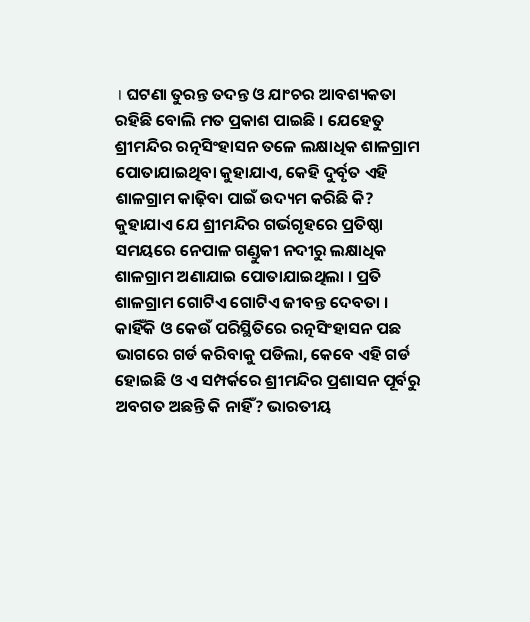। ଘଟଣା ତୁରନ୍ତ ତଦନ୍ତ ଓ ଯାଂଚର ଆବଶ୍ୟକତା ରହିଛି ବୋଲି ମତ ପ୍ରକାଶ ପାଇଛି । ଯେହେତୁ ଶ୍ରୀମନ୍ଦିର ରତ୍ନସିଂହାସନ ତଳେ ଲକ୍ଷାଧିକ ଶାଳଗ୍ରାମ ପୋତାଯାଇଥିବା କୁହାଯାଏ, କେହି ଦୁର୍ବୃତ ଏହି ଶାଳଗ୍ରାମ କାଢ଼ିବା ପାଇଁ ଉଦ୍ୟମ କରିଛି କି? କୁହାଯାଏ ଯେ ଶ୍ରୀମନ୍ଦିର ଗର୍ଭଗୃହରେ ପ୍ରତିଷ୍ଠା ସମୟରେ ନେପାଳ ଗଣ୍ଡୁକୀ ନଦୀରୁ ଲକ୍ଷାଧିକ ଶାଳଗ୍ରାମ ଅଣାଯାଇ ପୋତାଯାଇଥିଲା । ପ୍ରତି ଶାଳଗ୍ରାମ ଗୋଟିଏ ଗୋଟିଏ ଜୀବନ୍ତ ଦେବତା । କାହିଁକି ଓ କେଉଁ ପରିସ୍ଥିତିରେ ରତ୍ନସିଂହାସନ ପଛ ଭାଗରେ ଗର୍ଡ କରିବାକୁ ପଡିଲା, କେବେ ଏହି ଗର୍ଡ ହୋଇଛି ଓ ଏ ସମ୍ପର୍କରେ ଶ୍ରୀମନ୍ଦିର ପ୍ରଶାସନ ପୂର୍ବରୁ ଅବଗତ ଅଛନ୍ତି କି ନାହିଁ? ଭାରତୀୟ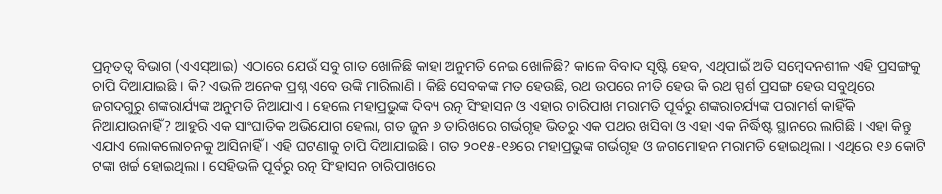ପ୍ରତ୍ନତତ୍ୱ ବିଭାଗ (ଏଏସ୍ଆଇ) ଏଠାରେ ଯେଉଁ ସବୁ ଗାତ ଖୋଳିଛି କାହା ଅନୁମତି ନେଇ ଖୋଳିଛି? କାଳେ ବିବାଦ ସୃଷ୍ଟି ହେବ, ଏଥିପାଇଁ ଅତି ସମ୍ବେଦନଶୀଳ ଏହି ପ୍ରସଙ୍ଗକୁ ଚାପି ଦିଆଯାଇଛି । କି? ଏଭଳି ଅନେକ ପ୍ରଶ୍ନ ଏବେ ଉଙ୍କି ମାରିଲାଣି । କିଛି ସେବକଙ୍କ ମତ ହେଉଛି, ରଥ ଉପରେ ନୀତି ହେଉ କି ରଥ ସ୍ପର୍ଶ ପ୍ରସଙ୍ଗ ହେଉ ସବୁଥିରେ ଜଗଦଗୁରୁ ଶଙ୍କରାର୍ଯ୍ୟଙ୍କ ଅନୁମତି ନିଆଯାଏ । ହେଲେ ମହାପ୍ରଭୁଙ୍କ ଦିବ୍ୟ ରତ୍ନ ସିଂହାସନ ଓ ଏହାର ଚାରିପାଖ ମରାମତି ପୂର୍ବରୁ ଶଙ୍କରାଚର୍ଯ୍ୟଙ୍କ ପରାମର୍ଶ କାହିଁକି ନିଆଯାଉନାହିଁ? ଆହୁରି ଏକ ସାଂଘାତିକ ଅଭିଯୋଗ ହେଲା, ଗତ ଜୁନ ୬ ତାରିଖରେ ଗର୍ଭଗୃହ ଭିତରୁ ଏକ ପଥର ଖସିବା ଓ ଏହା ଏକ ନିର୍ଦ୍ଧିଷ୍ଟ ସ୍ଥାନରେ ଲାଗିଛି । ଏହା କିନ୍ତୁ ଏଯାଏ ଲୋକଲୋଚନକୁ ଆସିନାହିଁ । ଏହି ଘଟଣାକୁ ଚାପି ଦିଆଯାଇଛି । ଗତ ୨୦୧୫-୧୬ରେ ମହାପ୍ରଭୁଙ୍କ ଗର୍ଭଗୃହ ଓ ଜଗମୋହନ ମରାମତି ହୋଇଥିଲା । ଏଥିରେ ୧୬ କୋଟି ଟଙ୍କା ଖର୍ଚ୍ଚ ହୋଇଥିଲା । ସେହିଭଳି ପୂର୍ବରୁ ରତ୍ନ ସିଂହାସନ ଚାରିପାଖରେ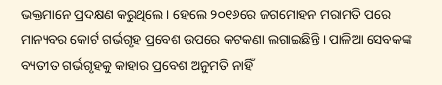ଭକ୍ତମାନେ ପ୍ରଦକ୍ଷଣ କରୁଥିଲେ । ହେଲେ ୨୦୧୬ରେ ଜଗମୋହନ ମରାମତି ପରେ ମାନ୍ୟବର କୋର୍ଟ ଗର୍ଭଗୃହ ପ୍ରବେଶ ଉପରେ କଟକଣା ଲଗାଇଛିନ୍ତି । ପାଳିଆ ସେବକଙ୍କ ବ୍ୟତୀତ ଗର୍ଭଗୃହକୁ କାହାର ପ୍ରବେଶ ଅନୁମତି ନାହିଁ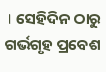। ସେହିଦିନ ଠାରୁ ଗର୍ଭଗୃହ ପ୍ରବେଶ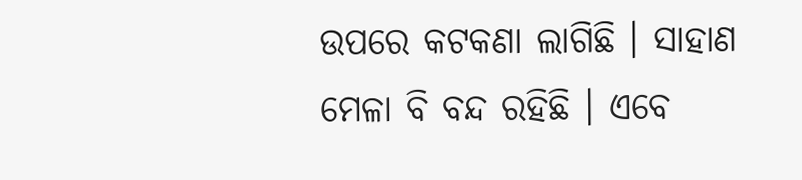ଉପରେ କଟକଣା ଲାଗିଛି । ସାହାଣ ମେଳା ବି ବନ୍ଦ ରହିଛି । ଏବେ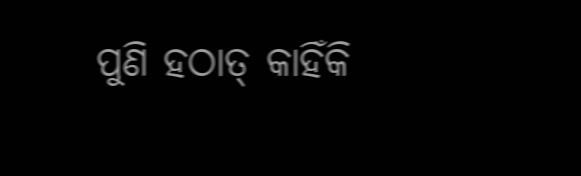ପୁଣି ହଠାତ୍ କାହିଁକି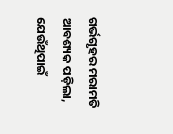ଗର୍ଭଗୃହର ମରାମତି ଆବଶ୍ୟକ ପଡ଼ିଲା, ଯେଉଁଥିପାଇଁ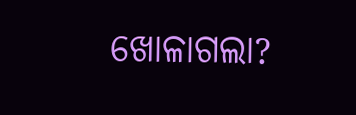ଖୋଳାଗଲା?